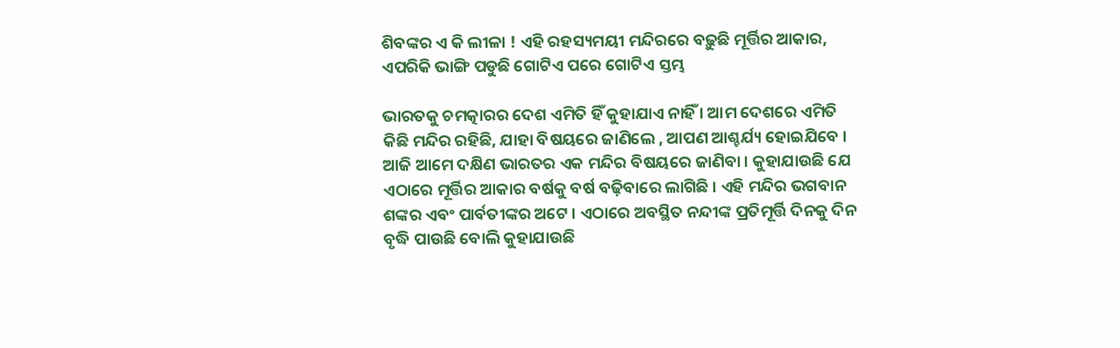ଶିବଙ୍କର ଏ କି ଲୀଳା ! ଏହି ରହସ୍ୟମୟୀ ମନ୍ଦିରରେ ବଢ଼ୁଛି ମୂର୍ତ୍ତିର ଆକାର, ଏପରିକି ଭାଙ୍ଗି ପଡୁଛି ଗୋଟିଏ ପରେ ଗୋଟିଏ ସ୍ତମ୍ଭ

ଭାରତକୁ ଚମତ୍କାରର ଦେଶ ଏମିତି ହିଁ କୁହାଯାଏ ନାହିଁ । ଆମ ଦେଶରେ ଏମିତି କିଛି ମନ୍ଦିର ରହିଛି, ଯାହା ବିଷୟରେ ଜାଣିଲେ , ଆପଣ ଆଶ୍ଚର୍ଯ୍ୟ ହୋଇଯିବେ । ଆଜି ଆମେ ଦକ୍ଷିଣ ଭାରତର ଏକ ମନ୍ଦିର ବିଷୟରେ ଜାଣିବା । କୁହାଯାଉଛି ଯେ ଏଠାରେ ମୂର୍ତ୍ତିର ଆକାର ବର୍ଷକୁ ବର୍ଷ ବଢ଼ିବାରେ ଲାଗିଛି । ଏହି ମନ୍ଦିର ଭଗବାନ ଶଙ୍କର ଏବଂ ପାର୍ବତୀଙ୍କର ଅଟେ । ଏଠାରେ ଅବସ୍ଥିତ ନନ୍ଦୀଙ୍କ ପ୍ରତିମୂର୍ତ୍ତି ଦିନକୁ ଦିନ ବୃଦ୍ଧି ପାଉଛି ବୋଲି କୁହାଯାଉଛି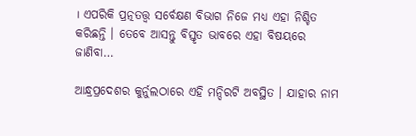। ଏପରିକି ପ୍ରତ୍ନତତ୍ତ୍ୱ ସର୍ବେକ୍ଷଣ ବିଭାଗ ନିଜେ ମଧ୍ୟ ଏହା ନିଶ୍ଚିତ କରିଛନ୍ତି । ତେବେ ଆସନ୍ତୁ ବିସ୍ତୃତ ଭାବରେ ଏହା ବିଷୟରେ ଜାଣିବା…

ଆନ୍ଧ୍ରପ୍ରଦେଶର କୁର୍ନୁଲଠାରେ ଏହି ମନ୍ଦିରଟି ଅବସ୍ଥିତ । ଯାହାର ନାମ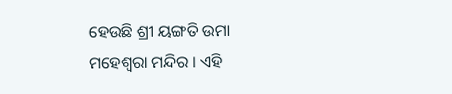ହେଉଛି ଶ୍ରୀ ୟଙ୍ଗତି ଉମା ମହେଶ୍ୱରା ମନ୍ଦିର । ଏହି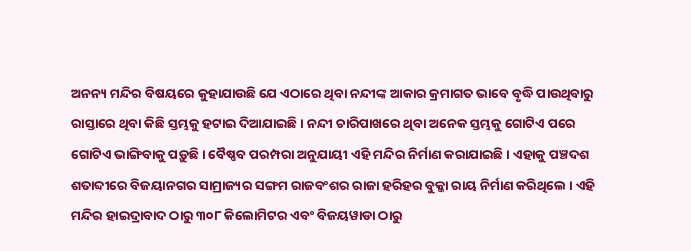ଅନନ୍ୟ ମନ୍ଦିର ବିଷୟରେ କୁହାଯାଉଛି ଯେ ଏଠାରେ ଥିବା ନନ୍ଦୀଙ୍କ ଆକାର କ୍ରମାଗତ ଭାବେ ବୃଦ୍ଧି ପାଉଥିବାରୁ ରାସ୍ତାରେ ଥିବା କିଛି ସ୍ତମ୍ଭକୁ ହଟାଇ ଦିଆଯାଇଛି । ନନ୍ଦୀ ଚାରିପାଖରେ ଥିବା ଅନେକ ସ୍ତମ୍ଭକୁ ଗୋଟିଏ ପରେ ଗୋଟିଏ ଭାଙ୍ଗିବାକୁ ପଡ଼ୁଛି । ବୈଷ୍ଣବ ପରମ୍ପରା ଅନୁଯାୟୀ ଏହି ମନ୍ଦିର ନିର୍ମାଣ କରାଯାଇଛି । ଏହାକୁ ପଞ୍ଚଦଶ ଶତାବ୍ଦୀରେ ବିଜୟାନଗର ସାମ୍ରାଜ୍ୟର ସଙ୍ଗମ ରାଜବଂଶର ରାଜା ହରିହର ବୁକ୍କା ରାୟ ନିର୍ମାଣ କରିଥିଲେ । ଏହି ମନ୍ଦିର ହାଇଦ୍ରାବାଦ ଠାରୁ ୩୦୮ କିଲୋମିଟର ଏବଂ ବିଜୟୱାଡା ଠାରୁ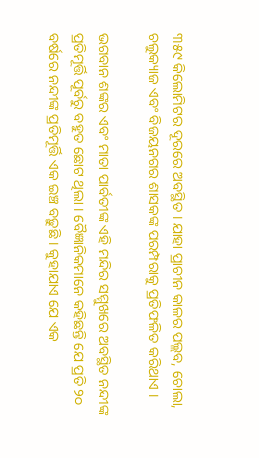୩୫୯ କିଲୋମିଟର ଦୂରରେ ଅବସ୍ଥିତ । ଯାହା ପ୍ରାଚୀନ କାଳର ପଲ୍ଲବ, ଚୋଲା, ଚଲୁକ୍ୟାଜ ଏବଂ ବିଜୟନଗର ଶାସକଙ୍କ ପରମ୍ପରାକୁ ପ୍ରତିଫଳିତ କରିଥାଏ ।

ଭଗବାନ ଶଙ୍କର ଏବଂ ମାତା ପାର୍ବତୀଙ୍କ ଏହି ମନ୍ଦିର ସମ୍ମୁଖରେ ଅବସ୍ଥିତ ନନ୍ଦୀଙ୍କ ପ୍ରତିମୂର୍ତ୍ତି ପୂର୍ବରୁ ବହୁତ ଛୋଟ ଥିଲା । ବୈଜ୍ଞାନିକମାନେ କହିଛନ୍ତି ଯେ ପ୍ରତି ୨୦ ବର୍ଷରେ ନନ୍ଦୀଙ୍କ ପ୍ରତିମୂର୍ତ୍ତି ଏକ ଇଞ୍ଚ ବଢ଼ୁଛି । କୁହାଯାଏ ଯେ ଏକ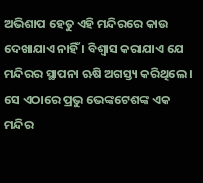ଅଭିଶାପ ହେତୁ ଏହି ମନ୍ଦିରରେ କାଉ ଦେଖାଯାଏ ନାହିଁ । ବିଶ୍ୱାସ କରାଯାଏ ଯେ ମନ୍ଦିରର ସ୍ଥାପନା ଋଷି ଅଗସ୍ତ୍ୟ କରିଥିଲେ । ସେ ଏଠାରେ ପ୍ରଭୁ ଭେଙ୍କଟେଶଙ୍କ ଏକ ମନ୍ଦିର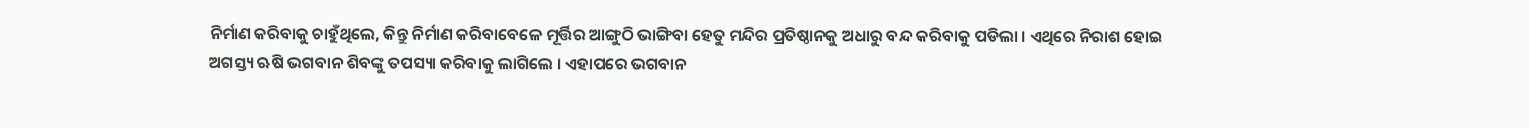ନିର୍ମାଣ କରିବାକୁ ଚାହୁଁଥିଲେ, କିନ୍ତୁ ନିର୍ମାଣ କରିବାବେଳେ ମୂର୍ତ୍ତିର ଆଙ୍ଗୁଠି ଭାଙ୍ଗିବା ହେତୁ ମନ୍ଦିର ପ୍ରତିଷ୍ଠାନକୁ ଅଧାରୁ ବନ୍ଦ କରିବାକୁ ପଡିଲା । ଏଥିରେ ନିରାଶ ହୋଇ ଅଗସ୍ତ୍ୟ ଋଷି ଭଗବାନ ଶିବଙ୍କୁ ତପସ୍ୟା କରିବାକୁ ଲାଗିଲେ । ଏହାପରେ ଭଗବାନ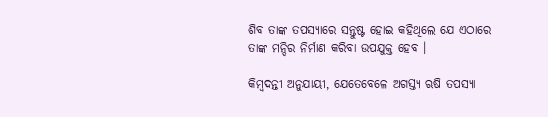ଶିବ ତାଙ୍କ ତପସ୍ୟାରେ ସନ୍ତୁଷ୍ଟ ହୋଇ କହିଥିଲେ ଯେ ଏଠାରେ ତାଙ୍କ ମନ୍ଦିର ନିର୍ମାଣ କରିବା ଉପଯୁକ୍ତ ହେବ ।

କିମ୍ବଦନ୍ତୀ ଅନୁଯାୟୀ, ଯେତେବେଳେ ଅଗସ୍ତ୍ୟ ଋଷି ତପସ୍ୟା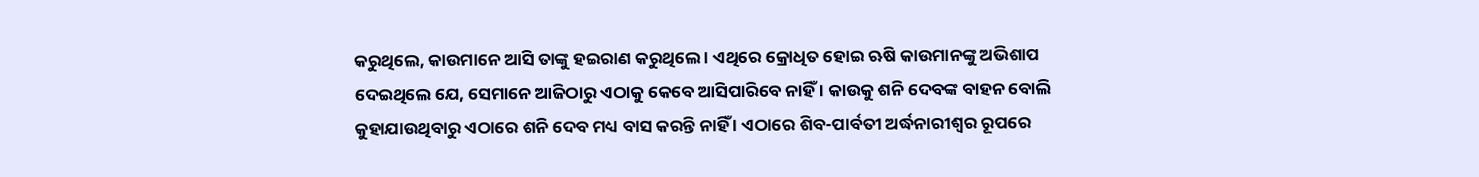କରୁଥିଲେ, କାଉମାନେ ଆସି ତାଙ୍କୁ ହଇରାଣ କରୁଥିଲେ । ଏଥିରେ କ୍ରୋଧିତ ହୋଇ ଋଷି କାଉମାନଙ୍କୁ ଅଭିଶାପ ଦେଇଥିଲେ ଯେ, ସେମାନେ ଆଜିଠାରୁ ଏଠାକୁ କେବେ ଆସିପାରିବେ ନାହିଁ । କାଉକୁ ଶନି ଦେବଙ୍କ ବାହନ ବୋଲି କୁହାଯାଉଥିବାରୁ ଏଠାରେ ଶନି ଦେବ ମଧ୍ୟ ବାସ କରନ୍ତି ନାହିଁ । ଏଠାରେ ଶିବ-ପାର୍ବତୀ ଅର୍ଦ୍ଧନାରୀଶ୍ୱର ରୂପରେ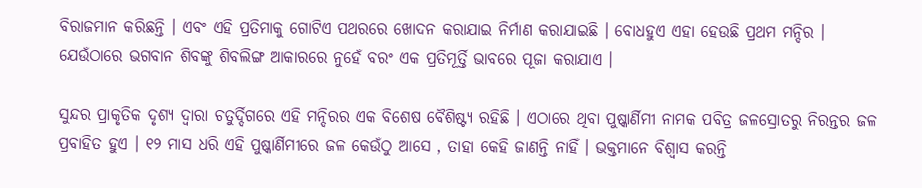ବିରାଜମାନ କରିଛନ୍ତି । ଏବଂ ଏହି ପ୍ରତିମାକୁ ଗୋଟିଏ ପଥରରେ ଖୋଦନ କରାଯାଇ ନିର୍ମାଣ କରାଯାଇଛି । ବୋଧହୁଏ ଏହା ହେଉଛି ପ୍ରଥମ ମନ୍ଦିର । ଯେଉଁଠାରେ ଭଗବାନ ଶିବଙ୍କୁ ଶିବଲିଙ୍ଗ ଆକାରରେ ନୁହେଁ ବରଂ ଏକ ପ୍ରତିମୂର୍ତ୍ତି ଭାବରେ ପୂଜା କରାଯାଏ ।

ସୁନ୍ଦର ପ୍ରାକୃତିକ ଦୃଶ୍ୟ ଦ୍ୱାରା ଚତୁର୍ଦ୍ଦିଗରେ ଏହି ମନ୍ଦିରର ଏକ ବିଶେଷ ବୈଶିଷ୍ଟ୍ୟ ରହିଛି । ଏଠାରେ ଥିବା ପୁଷ୍କାର୍ଣିମୀ ନାମକ ପବିତ୍ର ଜଳସ୍ରୋତରୁ ନିରନ୍ତର ଜଳ ପ୍ରବାହିତ ହୁଏ । ୧୨ ମାସ ଧରି ଏହି ପୁଷ୍କାର୍ଣିମୀରେ ଜଳ କେଉଁଠୁ ଆସେ , ତାହା କେହି ଜାଣନ୍ତି ନାହିଁ । ଭକ୍ତମାନେ ବିଶ୍ୱାସ କରନ୍ତି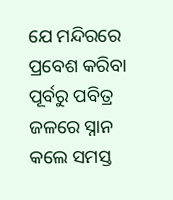ଯେ ମନ୍ଦିରରେ ପ୍ରବେଶ କରିବା ପୂର୍ବରୁ ପବିତ୍ର ଜଳରେ ସ୍ନାନ କଲେ ସମସ୍ତ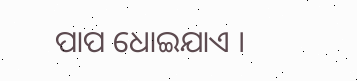ପାପ ଧୋଇଯାଏ ।